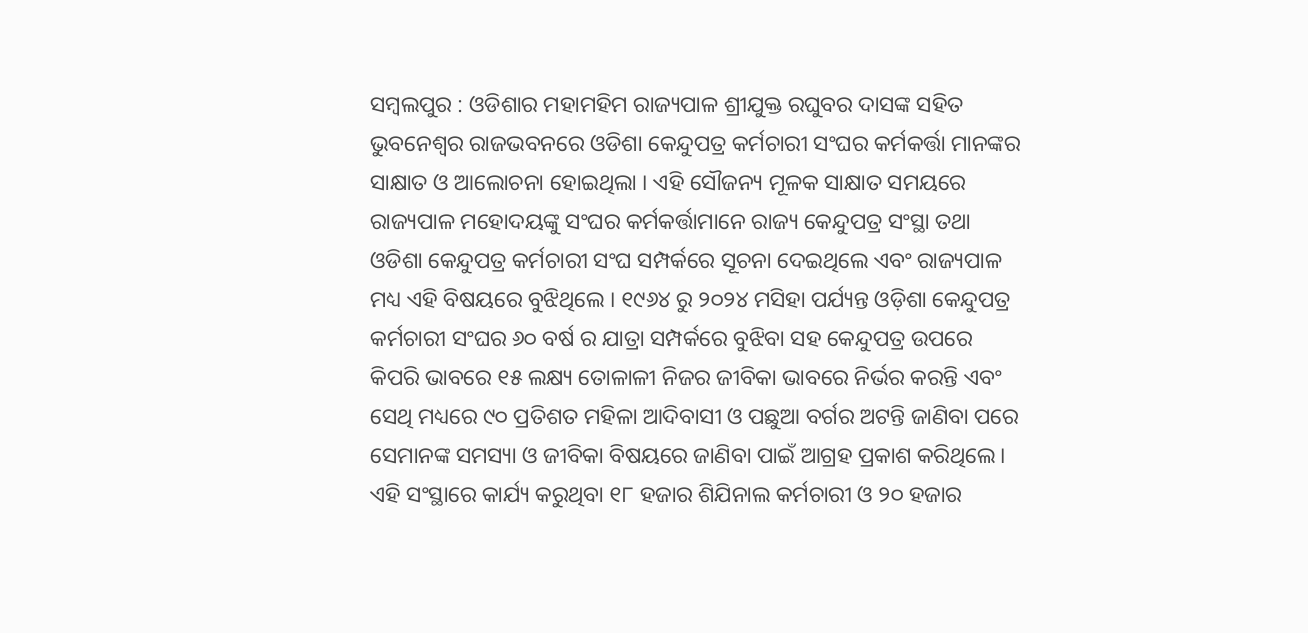ସମ୍ବଲପୁର : ଓଡିଶାର ମହାମହିମ ରାଜ୍ୟପାଳ ଶ୍ରୀଯୁକ୍ତ ରଘୁବର ଦାସଙ୍କ ସହିତ ଭୁବନେଶ୍ଵର ରାଜଭବନରେ ଓଡିଶା କେନ୍ଦୁପତ୍ର କର୍ମଚାରୀ ସଂଘର କର୍ମକର୍ତ୍ତା ମାନଙ୍କର ସାକ୍ଷାତ ଓ ଆଲୋଚନା ହୋଇଥିଲା । ଏହି ସୌଜନ୍ୟ ମୂଳକ ସାକ୍ଷାତ ସମୟରେ ରାଜ୍ୟପାଳ ମହୋଦୟଙ୍କୁ ସଂଘର କର୍ମକର୍ତ୍ତାମାନେ ରାଜ୍ୟ କେନ୍ଦୁପତ୍ର ସଂସ୍ଥା ତଥା ଓଡିଶା କେନ୍ଦୁପତ୍ର କର୍ମଚାରୀ ସଂଘ ସମ୍ପର୍କରେ ସୂଚନା ଦେଇଥିଲେ ଏବଂ ରାଜ୍ୟପାଳ ମଧ୍ୟ ଏହି ବିଷୟରେ ବୁଝିଥିଲେ । ୧୯୬୪ ରୁ ୨୦୨୪ ମସିହା ପର୍ଯ୍ୟନ୍ତ ଓଡ଼ିଶା କେନ୍ଦୁପତ୍ର କର୍ମଚାରୀ ସଂଘର ୬୦ ବର୍ଷ ର ଯାତ୍ରା ସମ୍ପର୍କରେ ବୁଝିବା ସହ କେନ୍ଦୁପତ୍ର ଉପରେ କିପରି ଭାବରେ ୧୫ ଲକ୍ଷ୍ୟ ତୋଳାଳୀ ନିଜର ଜୀବିକା ଭାବରେ ନିର୍ଭର କରନ୍ତି ଏବଂ ସେଥି ମଧ୍ୟରେ ୯୦ ପ୍ରତିଶତ ମହିଳା ଆଦିବାସୀ ଓ ପଛୁଆ ବର୍ଗର ଅଟନ୍ତି ଜାଣିବା ପରେ ସେମାନଙ୍କ ସମସ୍ୟା ଓ ଜୀବିକା ବିଷୟରେ ଜାଣିବା ପାଇଁ ଆଗ୍ରହ ପ୍ରକାଶ କରିଥିଲେ। ଏହି ସଂସ୍ଥାରେ କାର୍ଯ୍ୟ କରୁଥିବା ୧୮ ହଜାର ଶିଯିନାଲ କର୍ମଚାରୀ ଓ ୨୦ ହଜାର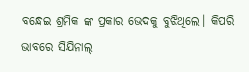ବନ୍ଧେଇ ଶ୍ରମିକ ଙ୍କ ପ୍ରକାର ଭେଦକୁ ବୁଝିଥିଲେ। କିପରି ଭାବରେ ସିଯିନାଲ୍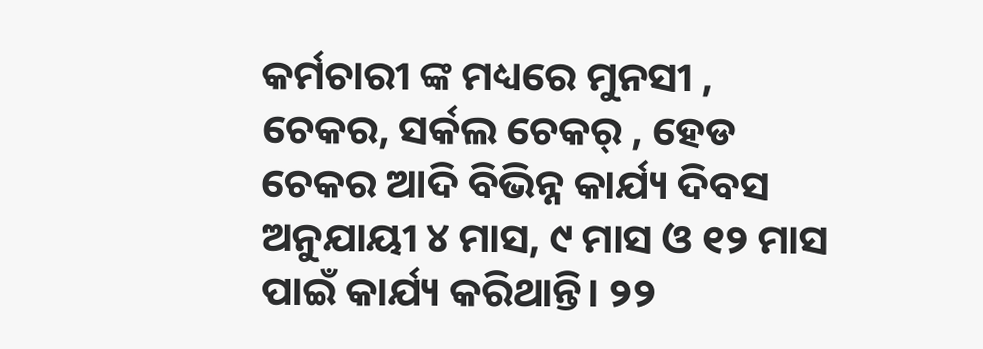କର୍ମଚାରୀ ଙ୍କ ମଧ୍ୟରେ ମୁନସୀ , ଚେକର, ସର୍କଲ ଚେକର୍ , ହେଡ ଚେକର ଆଦି ବିଭିନ୍ନ କାର୍ଯ୍ୟ ଦିବସ ଅନୁଯାୟୀ ୪ ମାସ, ୯ ମାସ ଓ ୧୨ ମାସ ପାଇଁ କାର୍ଯ୍ୟ କରିଥାନ୍ତି। ୨୨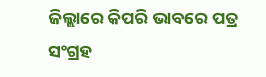ଜିଲ୍ଲାରେ କିପରି ଭାବରେ ପତ୍ର ସଂଗ୍ରହ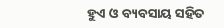ହୁଏ ଓ ବ୍ୟବସାୟ ସହିତ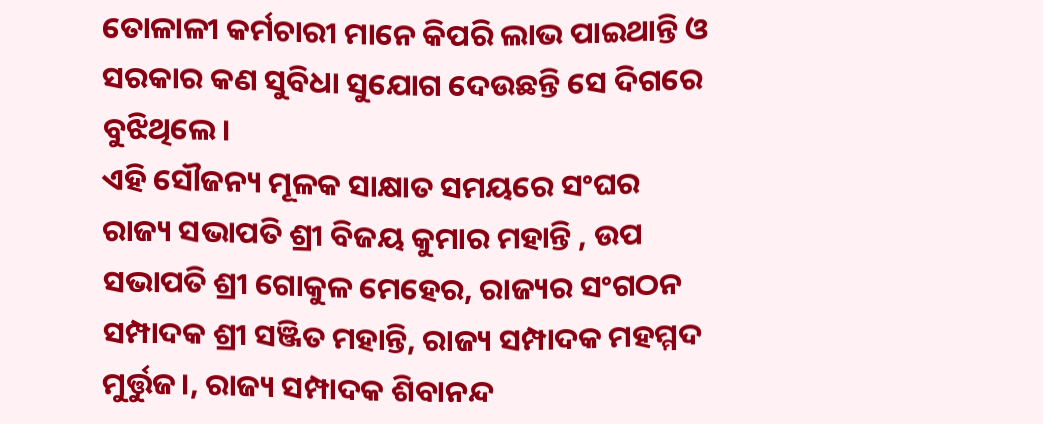ତୋଳାଳୀ କର୍ମଚାରୀ ମାନେ କିପରି ଲାଭ ପାଇଥାନ୍ତି ଓ ସରକାର କଣ ସୁବିଧା ସୁଯୋଗ ଦେଉଛନ୍ତି ସେ ଦିଗରେ ବୁଝିଥିଲେ।
ଏହି ସୌଜନ୍ୟ ମୂଳକ ସାକ୍ଷାତ ସମୟରେ ସଂଘର ରାଜ୍ୟ ସଭାପତି ଶ୍ରୀ ବିଜୟ କୁମାର ମହାନ୍ତି , ଉପ ସଭାପତି ଶ୍ରୀ ଗୋକୁଳ ମେହେର, ରାଜ୍ୟର ସଂଗଠନ ସମ୍ପାଦକ ଶ୍ରୀ ସଞ୍ଜିତ ମହାନ୍ତି, ରାଜ୍ୟ ସମ୍ପାଦକ ମହମ୍ମଦ ମୁର୍ତ୍ତୁଜ।, ରାଜ୍ୟ ସମ୍ପାଦକ ଶିବାନନ୍ଦ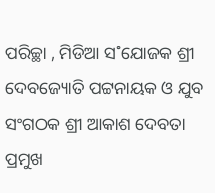ପରିଚ୍ଛା , ମିଡିଆ ସ˚ଯୋଜକ ଶ୍ରୀ ଦେବଜ୍ୟୋତି ପଟ୍ଟନାୟକ ଓ ଯୁବ ସଂଗଠକ ଶ୍ରୀ ଆକାଶ ଦେବତା ପ୍ରମୁଖ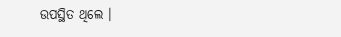ଉପସ୍ଥିତ ଥିଲେ ।